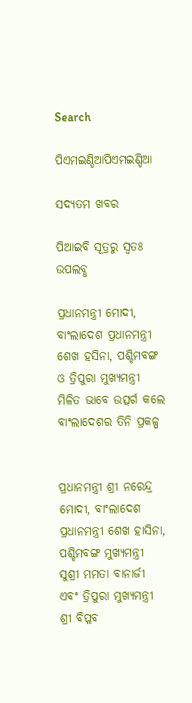Search

ପିଏମଇଣ୍ଡିଆପିଏମଇଣ୍ଡିଆ

ସଦ୍ୟତମ ଖବର

ପିଆଇବି ସୂତ୍ରରୁ ସ୍ବତଃ ଉପଲବ୍ଧ

ପ୍ରଧାନମନ୍ତ୍ରୀ ମୋଦୀ, ବାଂଲାଦେଶ ପ୍ରଧାନମନ୍ତ୍ରୀ ଶେଖ ହସିନା, ପଶ୍ଚିମବଙ୍ଗ ଓ ତ୍ରିପୁରା ମୁଖ୍ୟମନ୍ତ୍ରୀ ମିଳିତ ଭାବେ ଉତ୍ସର୍ଗ କଲେ ବାଂଲାଦେଶର ତିନି ପ୍ରକଳ୍ପ


ପ୍ରଧାନମନ୍ତ୍ରୀ ଶ୍ରୀ ନରେନ୍ଦ୍ର ମୋଦୀ, ବାଂଲାଦେଶ ପ୍ରଧାନମନ୍ତ୍ରୀ ଶେଖ ହାସିନା, ପଶ୍ଚିମବଙ୍ଗ ମୁଖ୍ୟମନ୍ତ୍ରୀ ସୁଶ୍ରୀ ମମତା ବାନାର୍ଜୀ ଏବଂ ତ୍ରିପୁରା ମୁଖ୍ୟମନ୍ତ୍ରୀ ଶ୍ରୀ ବିପ୍ଳବ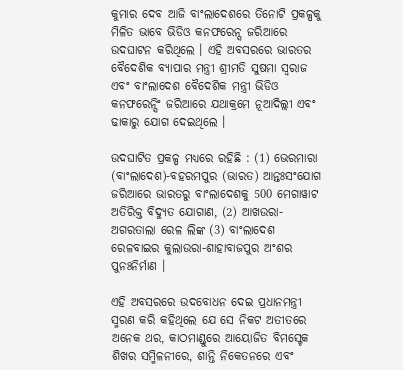କୁମାର ଦେବ ଆଜି ବାଂଲାଦେଶରେ ତିନୋଟି ପ୍ରକଳ୍ପକୁ ମିଳିତ ଭାବେ ଭିଡିଓ କନଫରେନ୍ସ ଜରିଆରେ ଉଦଘାଟନ କରିଥିଲେ । ଏହି ଅବସରରେ ଭାରତର ବୈଦେଶିକ ବ୍ୟାପାର ମନ୍ତ୍ରୀ ଶ୍ରୀମତି ସୁଷମା ସ୍ୱରାଜ ଏବଂ ବାଂଲାଦେଶ ବୈଦେଶିକ ମନ୍ତ୍ରୀ ଭିଡିଓ କନଫରେନ୍ସିଂ ଜରିଆରେ ଯଥାକ୍ରମେ ନୂଆଦିଲ୍ଲୀ ଏବଂ ଢାକାରୁ ଯୋଗ ଦେଇଥିଲେ ।

ଉଦଘାଟିତ ପ୍ରକଳ୍ପ ମଧ୍ୟରେ ରହିଛି : (1) ଭେରମାରା (ବାଂଲାଦେଶ)-ବହରମପୁର (ଭାରତ) ଆନ୍ତଃସଂଯୋଗ ଜରିଆରେ ଭାରତରୁ ବାଂଲାଦେଶକୁ 500 ମେଗାୱାଟ ଅତିରିକ୍ତ ବିଦ୍ୟୁତ ଯୋଗାଣ, (2) ଆଖଉରା-ଅଗରତାଲା ରେଳ ଲିଙ୍କ (3) ବାଂଲାଦେଶ ରେଳବାଇର କୁଲାଉରା-ଶାହାବାଜପୁର ଅଂଶର ପୁନଃନିର୍ମାଣ ।

ଏହି ଅବସରରେ ଉଦବୋଧନ ଦେଇ ପ୍ରଧାନମନ୍ତ୍ରୀ ସ୍ମରଣ କରି କହିଥିଲେ ଯେ ସେ ନିକଟ ଅତୀତରେ ଅନେକ ଥର, କାଠମାଣ୍ଡୁରେ ଆୟୋଜିତ ବିମସ୍ଟେକ ଶିଖର ସମ୍ମିଳନୀରେ, ଶାନ୍ତି ନିକେତନରେ ଏବଂ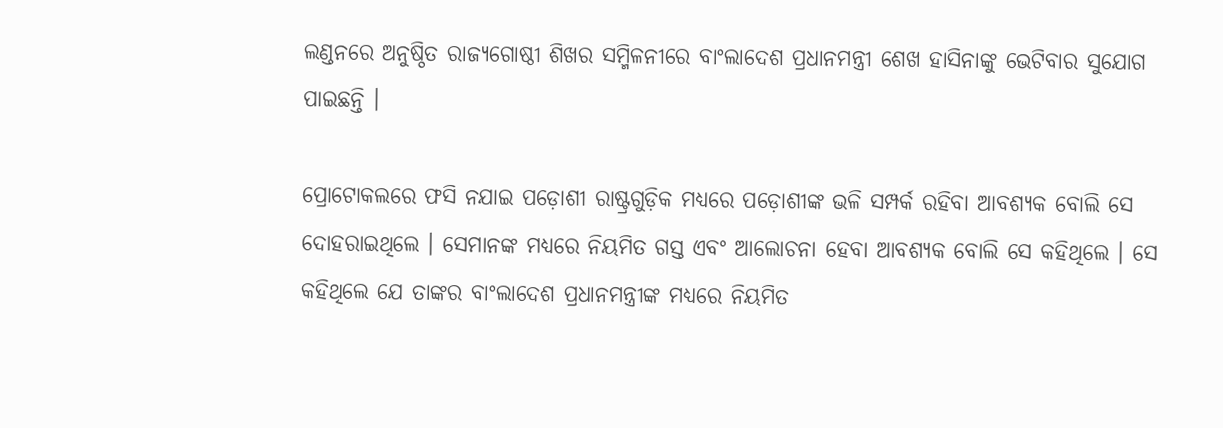ଲଣ୍ଡନରେ ଅନୁଷ୍ଠିତ ରାଜ୍ୟଗୋଷ୍ଠୀ ଶିଖର ସମ୍ମିଳନୀରେ ବାଂଲାଦେଶ ପ୍ରଧାନମନ୍ତ୍ରୀ ଶେଖ ହାସିନାଙ୍କୁ ଭେଟିବାର ସୁଯୋଗ ପାଇଛନ୍ତି ।

ପ୍ରୋଟୋକଲରେ ଫସି ନଯାଇ ପଡ଼ୋଶୀ ରାଷ୍ଟ୍ରଗୁଡ଼ିକ ମଧ୍ୟରେ ପଡ଼ୋଶୀଙ୍କ ଭଳି ସମ୍ପର୍କ ରହିବା ଆବଶ୍ୟକ ବୋଲି ସେ ଦୋହରାଇଥିଲେ । ସେମାନଙ୍କ ମଧ୍ୟରେ ନିୟମିତ ଗସ୍ତ ଏବଂ ଆଲୋଚନା ହେବା ଆବଶ୍ୟକ ବୋଲି ସେ କହିଥିଲେ । ସେ କହିଥିଲେ ଯେ ତାଙ୍କର ବାଂଲାଦେଶ ପ୍ରଧାନମନ୍ତ୍ରୀଙ୍କ ମଧ୍ୟରେ ନିୟମିତ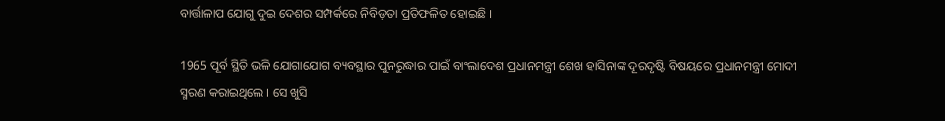ବାର୍ତ୍ତାଳାପ ଯୋଗୁ ଦୁଇ ଦେଶର ସମ୍ପର୍କରେ ନିବିଡ଼ତା ପ୍ରତିଫଳିତ ହୋଇଛି ।

1965 ପୂର୍ବ ସ୍ଥିତି ଭଳି ଯୋଗାଯୋଗ ବ୍ୟବସ୍ଥାର ପୁନରୁଦ୍ଧାର ପାଇଁ ବାଂଲାଦେଶ ପ୍ରଧାନମନ୍ତ୍ରୀ ଶେଖ ହାସିନାଙ୍କ ଦୂରଦୃଷ୍ଟି ବିଷୟରେ ପ୍ରଧାନମନ୍ତ୍ରୀ ମୋଦୀ ସ୍ମରଣ କରାଇଥିଲେ । ସେ ଖୁସି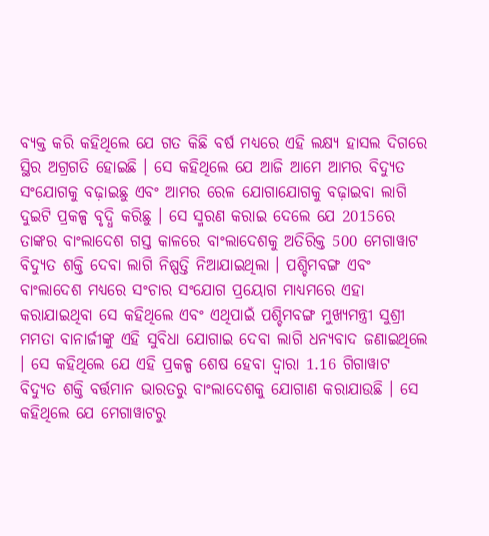ବ୍ୟକ୍ତ କରି କହିଥିଲେ ଯେ ଗତ କିଛି ବର୍ଷ ମଧ୍ୟରେ ଏହି ଲକ୍ଷ୍ୟ ହାସଲ ଦିଗରେ ସ୍ଥିର ଅଗ୍ରଗତି ହୋଇଛି । ସେ କହିଥିଲେ ଯେ ଆଜି ଆମେ ଆମର ବିଦ୍ୟୁତ ସଂଯୋଗକୁ ବଢ଼ାଇଛୁ ଏବଂ ଆମର ରେଳ ଯୋଗାଯୋଗକୁ ବଢ଼ାଇବା ଲାଗି ଦୁଇଟି ପ୍ରକଳ୍ପ ବୃଦ୍ଧି କରିଛୁ । ସେ ସ୍ମରଣ କରାଇ ଦେଲେ ଯେ 2015ରେ ତାଙ୍କର ବାଂଲାଦେଶ ଗସ୍ତ କାଳରେ ବାଂଲାଦେଶକୁ ଅତିରିକ୍ତ 500 ମେଗାୱାଟ ବିଦ୍ୟୁତ ଶକ୍ତି ଦେବା ଲାଗି ନିଷ୍ପତ୍ତି ନିଆଯାଇଥିଲା । ପଶ୍ଚିମବଙ୍ଗ ଏବଂ ବାଂଲାଦେଶ ମଧ୍ୟରେ ସଂଚାର ସଂଯୋଗ ପ୍ରୟୋଗ ମାଧ୍ୟମରେ ଏହା କରାଯାଇଥିବା ସେ କହିଥିଲେ ଏବଂ ଏଥିପାଇଁ ପଶ୍ଚିମବଙ୍ଗ ମୁଖ୍ୟମନ୍ତ୍ରୀ ସୁଶ୍ରୀ ମମତା ବାନାର୍ଜୀଙ୍କୁ ଏହି ସୁବିଧା ଯୋଗାଇ ଦେବା ଲାଗି ଧନ୍ୟବାଦ ଜଣାଇଥିଲେ । ସେ କହିଥିଲେ ଯେ ଏହି ପ୍ରକଳ୍ପ ଶେଷ ହେବା ଦ୍ୱାରା 1.16 ଗିଗାୱାଟ ବିଦ୍ୟୁତ ଶକ୍ତି ବର୍ତ୍ତମାନ ଭାରତରୁ ବାଂଲାଦେଶକୁ ଯୋଗାଣ କରାଯାଉଛି । ସେ କହିଥିଲେ ଯେ ମେଗାୱାଟରୁ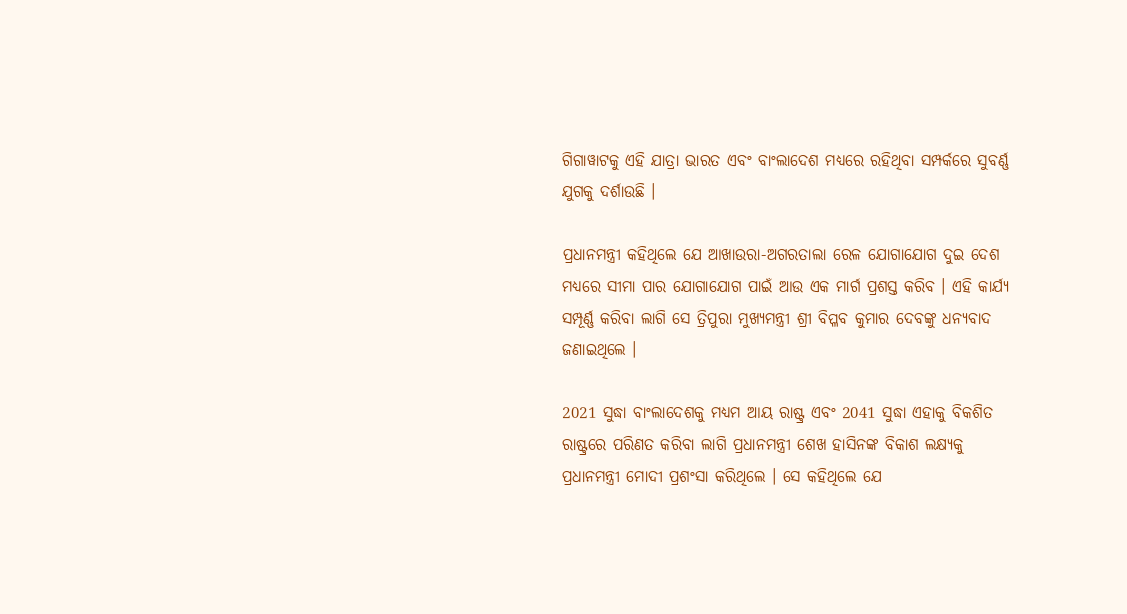ଗିଗାୱାଟକୁ ଏହି ଯାତ୍ରା ଭାରତ ଏବଂ ବାଂଲାଦେଶ ମଧ୍ୟରେ ରହିଥିବା ସମ୍ପର୍କରେ ସୁବର୍ଣ୍ଣ ଯୁଗକୁ ଦର୍ଶାଉଛି ।

ପ୍ରଧାନମନ୍ତ୍ରୀ କହିଥିଲେ ଯେ ଆଖାଉରା-ଅଗରତାଲା ରେଳ ଯୋଗାଯୋଗ ଦୁଇ ଦେଶ ମଧ୍ୟରେ ସୀମା ପାର ଯୋଗାଯୋଗ ପାଇଁ ଆଉ ଏକ ମାର୍ଗ ପ୍ରଶସ୍ତ କରିବ । ଏହି କାର୍ଯ୍ୟ ସମ୍ପୂର୍ଣ୍ଣ କରିବା ଲାଗି ସେ ତ୍ରିପୁରା ମୁଖ୍ୟମନ୍ତ୍ରୀ ଶ୍ରୀ ବିପ୍ଳବ କୁମାର ଦେବଙ୍କୁ ଧନ୍ୟବାଦ ଜଣାଇଥିଲେ ।

2021 ସୁଦ୍ଧା ବାଂଲାଦେଶକୁ ମଧ୍ୟମ ଆୟ ରାଷ୍ଟ୍ର ଏବଂ 2041 ସୁଦ୍ଧା ଏହାକୁ ବିକଶିତ ରାଷ୍ଟ୍ରରେ ପରିଣତ କରିବା ଲାଗି ପ୍ରଧାନମନ୍ତ୍ରୀ ଶେଖ ହାସିନଙ୍କ ବିକାଶ ଲକ୍ଷ୍ୟକୁ ପ୍ରଧାନମନ୍ତ୍ରୀ ମୋଦୀ ପ୍ରଶଂସା କରିଥିଲେ । ସେ କହିଥିଲେ ଯେ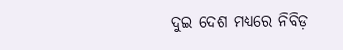ଦୁଇ ଦେଶ ମଧ୍ୟରେ ନିବିଡ଼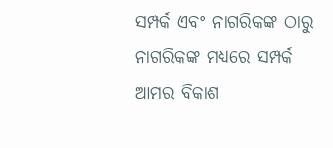ସମ୍ପର୍କ ଏବଂ ନାଗରିକଙ୍କ ଠାରୁ ନାଗରିକଙ୍କ ମଧ୍ୟରେ ସମ୍ପର୍କ ଆମର ବିକାଶ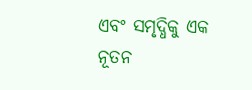ଏବଂ ସମୃଦ୍ଧିକୁ ଏକ ନୂତନ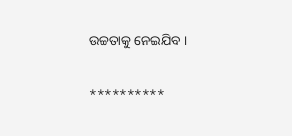ଉଚ୍ଚତାକୁ ନେଇଯିବ ।

**********